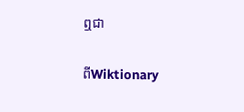ឮជា

ពីWiktionary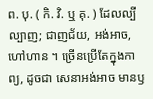ព. បុ. ( កិ. វិ. ឬ គុ. ) ដែលល្បីល្បាញ; ជាញជ័យ, អង់អាច, ហៅហាន ។ ច្រើនប្រើតែក្នុងកាព្យ, ដូចជា សេនាអង់អាច មានឫ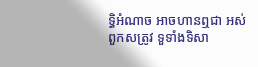ទ្ធិអំណាច អាចហានឮជា អស់ពួកសត្រូវ ទួទាំងទិសា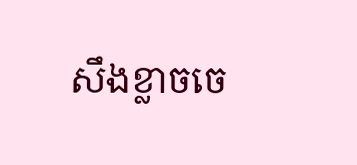សឹងខ្លាចចេ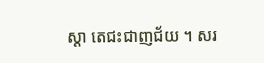ស្តា តេជះជាញជ័យ ។ សរ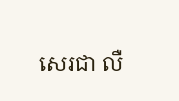សេរជា លឺ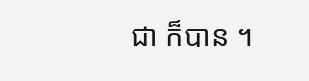ជា ក៏បាន ។